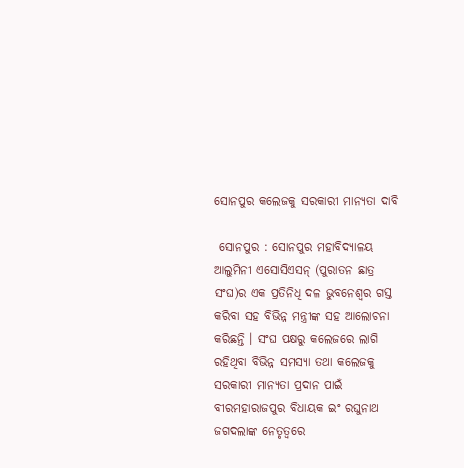ସୋନପୁର କଲେଜକୁ ସରକାରୀ ମାନ୍ୟତା ଦାବି

 ସୋନପୁର : ସୋନପୁର ମହାବିଦ୍ୟାଳୟ ଆଲୁମିନୀ ଏସୋସିଏସନ୍ (ପୁରାତନ ଛାତ୍ର ସଂଘ)ର ଏକ ପ୍ରତିନିଧି ଦଳ ଭୁବନେଶ୍ୱର ଗସ୍ତ କରିବା ସହ ବିଭିନ୍ନ ମନ୍ତ୍ରୀଙ୍କ ସହ ଆଲୋଚନା କରିଛନ୍ତି । ସଂଘ ପକ୍ଷରୁ କଲେଜରେ ଲାଗି ରହିଥିବା ବିଭିନ୍ନ ସମସ୍ୟା ତଥା କଲେଜକୁ ସରକାରୀ ମାନ୍ୟତା ପ୍ରଦାନ ପାଇଁ ବୀରମହାରାଜପୁର ବିଧାୟକ ଇଂ ରଘୁନାଥ ଜଗଦଲାଙ୍କ ନେତୃତ୍ୱରେ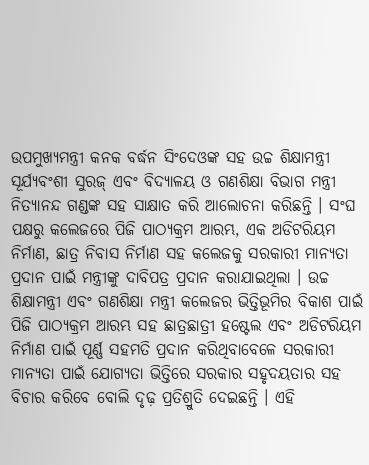ଉପମୁଖ୍ୟମନ୍ତ୍ରୀ କନକ ବର୍ଦ୍ଧନ ସିଂଦେଓଙ୍କ ସହ ଉଚ୍ଚ ଶିକ୍ଷାମନ୍ତ୍ରୀ ସୂର୍ଯ୍ୟବଂଶୀ ସୁରଜ୍ ଏବଂ ବିଦ୍ୟାଳୟ ଓ ଗଣଶିକ୍ଷା ବିଭାଗ ମନ୍ତ୍ରୀ ନିତ୍ୟାନନ୍ଦ ଗଣ୍ଡଙ୍କ ସହ ସାକ୍ଷାତ କରି ଆଲୋଚନା କରିଛନ୍ତି । ସଂଘ ପକ୍ଷରୁ କଲେଜରେ ପିଜି ପାଠ୍ୟକ୍ରମ ଆରମ୍ଭ, ଏକ ଅଡିଟରିୟମ ନିର୍ମାଣ, ଛାତ୍ର ନିବାସ ନିର୍ମାଣ ସହ କଲେଜକୁ ସରକାରୀ ମାନ୍ୟତା ପ୍ରଦାନ ପାଇଁ ମନ୍ତ୍ରୀଙ୍କୁ ଦାବିପତ୍ର ପ୍ରଦାନ କରାଯାଇଥିଲା । ଉଚ୍ଚ ଶିକ୍ଷାମନ୍ତ୍ରୀ ଏବଂ ଗଣଶିକ୍ଷା ମନ୍ତ୍ରୀ କଲେଜର ଭିତ୍ତିଭୂମିର ବିକାଶ ପାଇଁ ପିଜି ପାଠ୍ୟକ୍ରମ ଆରମ୍ଭ ସହ ଛାତ୍ରଛାତ୍ରୀ ହଷ୍ଟେଲ ଏବଂ ଅଡିଟରିୟମ ନିର୍ମାଣ ପାଇଁ ପୂର୍ଣ୍ଣ ସହମତି ପ୍ରଦାନ କରିଥିବାବେଳେ ସରକାରୀ ମାନ୍ୟତା ପାଇଁ ଯୋଗ୍ୟତା ଭିତ୍ତିରେ ସରକାର ସହୃଦୟତାର ସହ ବିଚାର କରିବେ ବୋଲି ଦୃଢ଼ ପ୍ରତିଶ୍ରୁତି ଦେଇଛନ୍ତି । ଏହି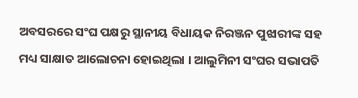ଅବସରରେ ସଂଘ ପକ୍ଷରୁ ସ୍ଥାନୀୟ ବିଧାୟକ ନିରଞ୍ଜନ ପୁଝାରୀଙ୍କ ସହ ମଧ୍ୟ ସାକ୍ଷାତ ଆଲୋଚନା ହୋଇଥିଲା । ଆଲୁମିନୀ ସଂଘର ସଭାପତି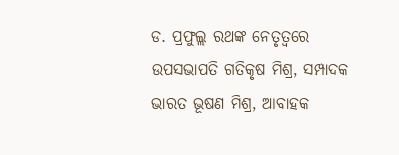ଡ. ପ୍ରଫୁଲ୍ଲ ରଥଙ୍କ ନେତୃତ୍ୱରେ ଉପସଭାପତି ଗତିକୃଷ ମିଶ୍ର, ସମ୍ପାଦକ ଭାରତ ଭୂଷଣ ମିଶ୍ର, ଆବାହକ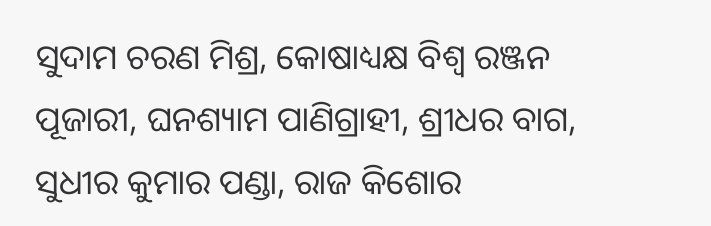ସୁଦାମ ଚରଣ ମିଶ୍ର, କୋଷାଧ୍ୟକ୍ଷ ବିଶ୍ୱ ରଞ୍ଜନ ପୂଜାରୀ, ଘନଶ୍ୟାମ ପାଣିଗ୍ରାହୀ, ଶ୍ରୀଧର ବାଗ, ସୁଧୀର କୁମାର ପଣ୍ଡା, ରାଜ କିଶୋର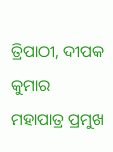ତ୍ରିପାଠୀ, ଦୀପକ କୁମାର ମହାପାତ୍ର ପ୍ରମୁଖ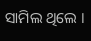ସାମିଲ ଥିଲେ ।